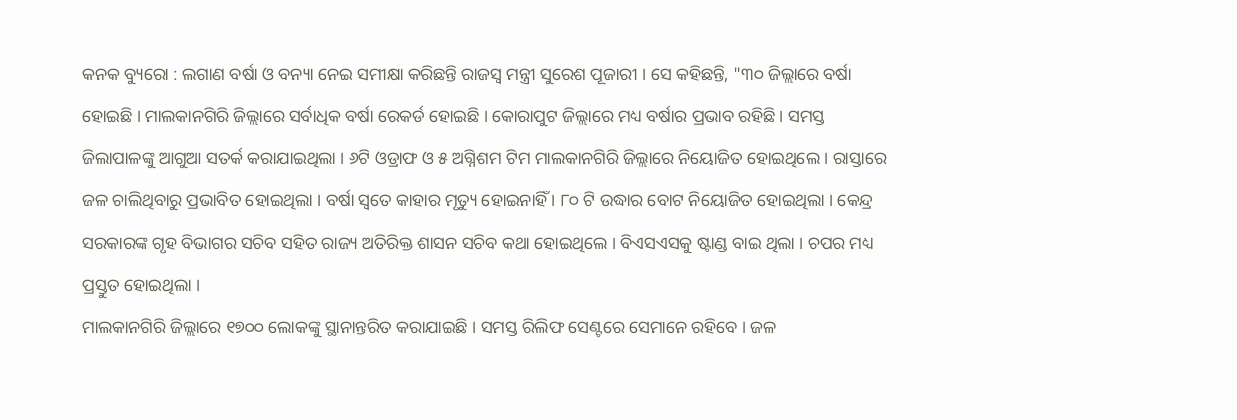କନକ ବ୍ୟୁରୋ : ଲଗାଣ ବର୍ଷା ଓ ବନ୍ୟା ନେଇ ସମୀକ୍ଷା କରିଛନ୍ତି ରାଜସ୍ୱ ମନ୍ତ୍ରୀ ସୁରେଶ ପୂଜାରୀ । ସେ କହିଛନ୍ତି, "୩୦ ଜିଲ୍ଲାରେ ବର୍ଷା ହୋଇଛି । ମାଲକାନଗିରି ଜିଲ୍ଲାରେ ସର୍ବାଧିକ ବର୍ଷା ରେକର୍ଡ ହୋଇଛି । କୋରାପୁଟ ଜିଲ୍ଲାରେ ମଧ୍ୟ ବର୍ଷାର ପ୍ରଭାବ ରହିଛି । ସମସ୍ତ ଜିଲାପାଳଙ୍କୁ ଆଗୁଆ ସତର୍କ କରାଯାଇଥିଲା । ୬ଟି ଓଡ୍ରାଫ ଓ ୫ ଅଗ୍ନିଶମ ଟିମ ମାଲକାନଗିରି ଜିଲ୍ଲାରେ ନିୟୋଜିତ ହୋଇଥିଲେ । ରାସ୍ତାରେ ଜଳ ଚାଲିଥିବାରୁ ପ୍ରଭାବିତ ହୋଇଥିଲା । ବର୍ଷା ସ୍ୱତେ କାହାର ମୃତ୍ୟୁ ହୋଇନାହିଁ । ୮୦ ଟି ଉଦ୍ଧାର ବୋଟ ନିୟୋଜିତ ହୋଇଥିଲା । କେନ୍ଦ୍ର ସରକାରଙ୍କ ଗୃହ ବିଭାଗର ସଚିବ ସହିତ ରାଜ୍ୟ ଅତିରିକ୍ତ ଶାସନ ସଚିବ କଥା ହୋଇଥିଲେ । ବିଏସଏସକୁ ଷ୍ଟାଣ୍ଡ ବାଇ ଥିଲା । ଚପର ମଧ୍ୟ ପ୍ରସ୍ତୁତ ହୋଇଥିଲା ।
ମାଲକାନଗିରି ଜିଲ୍ଲାରେ ୧୭୦୦ ଲୋକଙ୍କୁ ସ୍ଥାନାନ୍ତରିତ କରାଯାଇଛି । ସମସ୍ତ ରିଲିଫ ସେଣ୍ଟରେ ସେମାନେ ରହିବେ । ଜଳ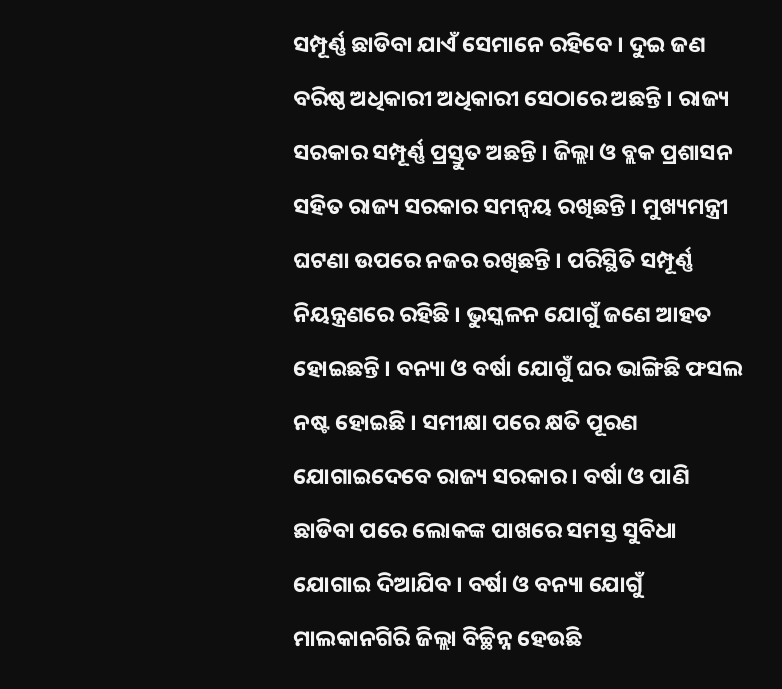ସମ୍ପୂର୍ଣ୍ଣ ଛାଡିବା ଯାଏଁ ସେମାନେ ରହିବେ । ଦୁଇ ଜଣ ବରିଷ୍ଠ ଅଧିକାରୀ ଅଧିକାରୀ ସେଠାରେ ଅଛନ୍ତି । ରାଜ୍ୟ ସରକାର ସମ୍ପୂର୍ଣ୍ଣ ପ୍ରସ୍ତୁତ ଅଛନ୍ତି । ଜିଲ୍ଲା ଓ ବ୍ଲକ ପ୍ରଶାସନ ସହିତ ରାଜ୍ୟ ସରକାର ସମନ୍ୱୟ ରଖିଛନ୍ତି । ମୁଖ୍ୟମନ୍ତ୍ରୀ ଘଟଣା ଉପରେ ନଜର ରଖିଛନ୍ତି । ପରିସ୍ଥିତି ସମ୍ପୂର୍ଣ୍ଣ ନିୟନ୍ତ୍ରଣରେ ରହିଛି । ଭୁସ୍କଳନ ଯୋଗୁଁ ଜଣେ ଆହତ ହୋଇଛନ୍ତି । ବନ୍ୟା ଓ ବର୍ଷା ଯୋଗୁଁ ଘର ଭାଙ୍ଗିଛି ଫସଲ ନଷ୍ଟ ହୋଇଛି । ସମୀକ୍ଷା ପରେ କ୍ଷତି ପୂରଣ ଯୋଗାଇଦେବେ ରାଜ୍ୟ ସରକାର । ବର୍ଷା ଓ ପାଣି ଛାଡିବା ପରେ ଲୋକଙ୍କ ପାଖରେ ସମସ୍ତ ସୁବିଧା ଯୋଗାଇ ଦିଆଯିବ । ବର୍ଷା ଓ ବନ୍ୟା ଯୋଗୁଁ ମାଲକାନଗିରି ଜିଲ୍ଲା ବିଚ୍ଛିନ୍ନ ହେଉଛି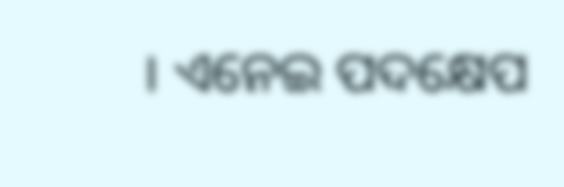। ଏନେଇ ପଦକ୍ଷେପ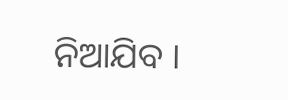ନିଆଯିବ ।